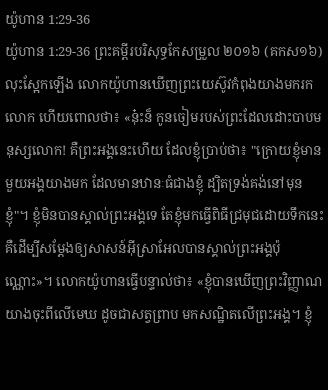យ៉ូហាន 1:29-36
យ៉ូហាន 1:29-36 ព្រះគម្ពីរបរិសុទ្ធកែសម្រួល ២០១៦ (គកស១៦)
លុះស្អែកឡើង លោកយ៉ូហានឃើញព្រះយេស៊ូវកំពុងយាងមករកលោក ហើយពោលថា៖ «ន៎ុះន៏ កូនចៀមរបស់ព្រះដែលដោះបាបមនុស្សលោក! គឺព្រះអង្គនេះហើយ ដែលខ្ញុំប្រាប់ថា៖ "ក្រោយខ្ញុំមានមួយអង្គយាងមក ដែលមានឋានៈធំជាងខ្ញុំ ដ្បិតទ្រង់គង់នៅមុនខ្ញុំ"។ ខ្ញុំមិនបានស្គាល់ព្រះអង្គទេ តែខ្ញុំមកធ្វើពិធីជ្រមុជដោយទឹកនេះ គឺដើម្បីសម្តែងឲ្យសាសន៍អ៊ីស្រាអែលបានស្គាល់ព្រះអង្គប៉ុណ្ណោះ»។ លោកយ៉ូហានធ្វើបន្ទាល់ថា៖ «ខ្ញុំបានឃើញព្រះវិញ្ញាណយាងចុះពីលើមេឃ ដូចជាសត្វព្រាប មកសណ្ឋិតលើព្រះអង្គ។ ខ្ញុំ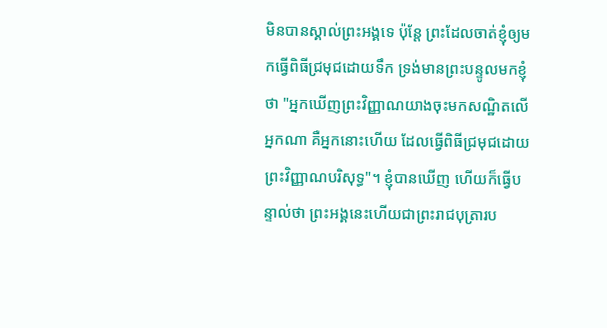មិនបានស្គាល់ព្រះអង្គទេ ប៉ុន្តែ ព្រះដែលចាត់ខ្ញុំឲ្យមកធ្វើពិធីជ្រមុជដោយទឹក ទ្រង់មានព្រះបន្ទូលមកខ្ញុំថា "អ្នកឃើញព្រះវិញ្ញាណយាងចុះមកសណ្ឋិតលើអ្នកណា គឺអ្នកនោះហើយ ដែលធ្វើពិធីជ្រមុជដោយព្រះវិញ្ញាណបរិសុទ្ធ"។ ខ្ញុំបានឃើញ ហើយក៏ធ្វើបន្ទាល់ថា ព្រះអង្គនេះហើយជាព្រះរាជបុត្រារប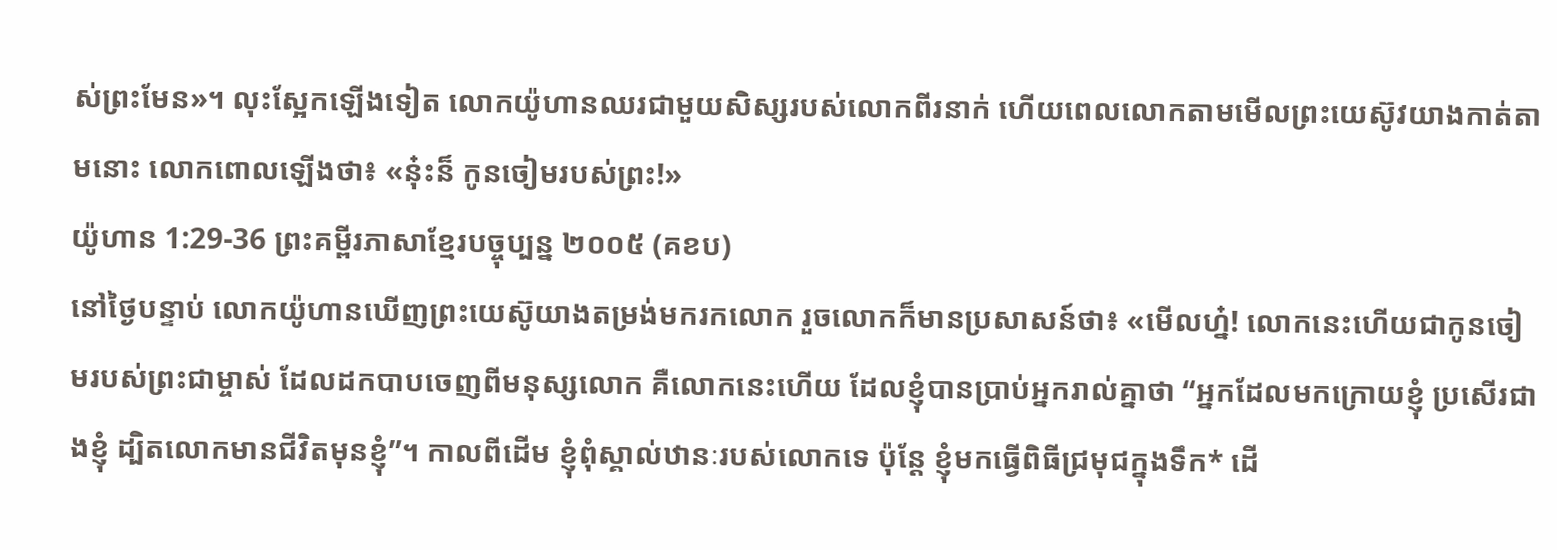ស់ព្រះមែន»។ លុះស្អែកឡើងទៀត លោកយ៉ូហានឈរជាមួយសិស្សរបស់លោកពីរនាក់ ហើយពេលលោកតាមមើលព្រះយេស៊ូវយាងកាត់តាមនោះ លោកពោលឡើងថា៖ «ន៎ុះន៏ កូនចៀមរបស់ព្រះ!»
យ៉ូហាន 1:29-36 ព្រះគម្ពីរភាសាខ្មែរបច្ចុប្បន្ន ២០០៥ (គខប)
នៅថ្ងៃបន្ទាប់ លោកយ៉ូហានឃើញព្រះយេស៊ូយាងតម្រង់មករកលោក រួចលោកក៏មានប្រសាសន៍ថា៖ «មើលហ្ន៎! លោកនេះហើយជាកូនចៀមរបស់ព្រះជាម្ចាស់ ដែលដកបាបចេញពីមនុស្សលោក គឺលោកនេះហើយ ដែលខ្ញុំបានប្រាប់អ្នករាល់គ្នាថា “អ្នកដែលមកក្រោយខ្ញុំ ប្រសើរជាងខ្ញុំ ដ្បិតលោកមានជីវិតមុនខ្ញុំ”។ កាលពីដើម ខ្ញុំពុំស្គាល់ឋានៈរបស់លោកទេ ប៉ុន្តែ ខ្ញុំមកធ្វើពិធីជ្រមុជក្នុងទឹក* ដើ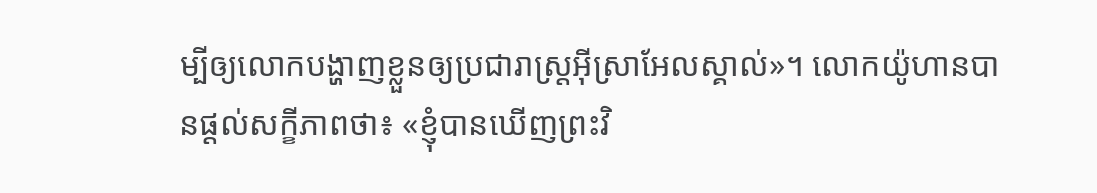ម្បីឲ្យលោកបង្ហាញខ្លួនឲ្យប្រជារាស្ត្រអ៊ីស្រាអែលស្គាល់»។ លោកយ៉ូហានបានផ្ដល់សក្ខីភាពថា៖ «ខ្ញុំបានឃើញព្រះវិ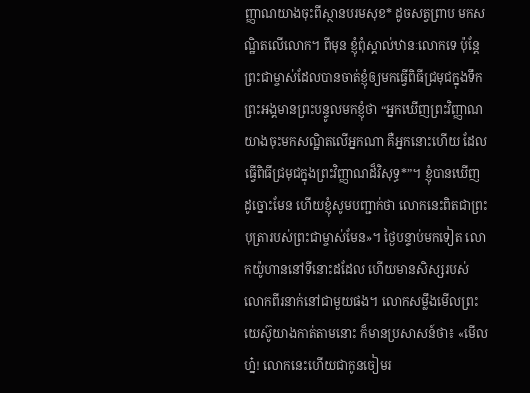ញ្ញាណយាងចុះពីស្ថានបរមសុខ* ដូចសត្វព្រាប មកសណ្ឋិតលើលោក។ ពីមុន ខ្ញុំពុំស្គាល់ឋានៈលោកទេ ប៉ុន្តែ ព្រះជាម្ចាស់ដែលបានចាត់ខ្ញុំឲ្យមកធ្វើពិធីជ្រមុជក្នុងទឹក ព្រះអង្គមានព្រះបន្ទូលមកខ្ញុំថា “អ្នកឃើញព្រះវិញ្ញាណយាងចុះមកសណ្ឋិតលើអ្នកណា គឺអ្នកនោះហើយ ដែលធ្វើពិធីជ្រមុជក្នុងព្រះវិញ្ញាណដ៏វិសុទ្ធ*”។ ខ្ញុំបានឃើញដូច្នោះមែន ហើយខ្ញុំសូមបញ្ជាក់ថា លោកនេះពិតជាព្រះបុត្រារបស់ព្រះជាម្ចាស់មែន»។ ថ្ងៃបន្ទាប់មកទៀត លោកយ៉ូហាននៅទីនោះដដែល ហើយមានសិស្សរបស់លោកពីរនាក់នៅជាមួយផង។ លោកសម្លឹងមើលព្រះយេស៊ូយាងកាត់តាមនោះ ក៏មានប្រសាសន៍ថា៖ «មើលហ្ន៎! លោកនេះហើយជាកូនចៀមរ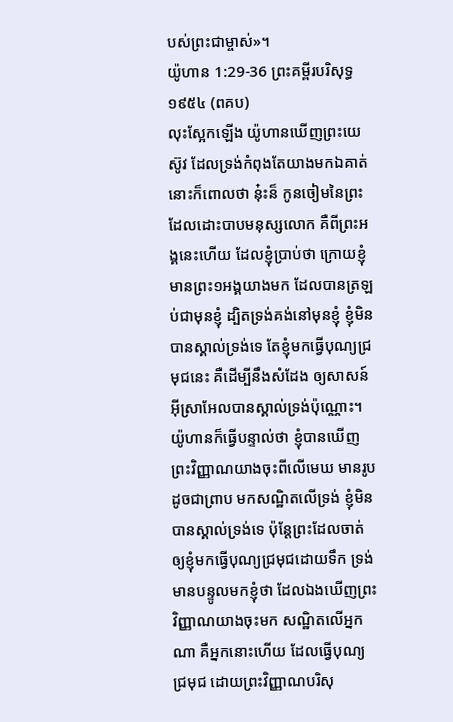បស់ព្រះជាម្ចាស់»។
យ៉ូហាន 1:29-36 ព្រះគម្ពីរបរិសុទ្ធ ១៩៥៤ (ពគប)
លុះស្អែកឡើង យ៉ូហានឃើញព្រះយេស៊ូវ ដែលទ្រង់កំពុងតែយាងមកឯគាត់ នោះក៏ពោលថា នុ៎ះន៏ កូនចៀមនៃព្រះ ដែលដោះបាបមនុស្សលោក គឺពីព្រះអង្គនេះហើយ ដែលខ្ញុំប្រាប់ថា ក្រោយខ្ញុំមានព្រះ១អង្គយាងមក ដែលបានត្រឡប់ជាមុនខ្ញុំ ដ្បិតទ្រង់គង់នៅមុនខ្ញុំ ខ្ញុំមិនបានស្គាល់ទ្រង់ទេ តែខ្ញុំមកធ្វើបុណ្យជ្រមុជនេះ គឺដើម្បីនឹងសំដែង ឲ្យសាសន៍អ៊ីស្រាអែលបានស្គាល់ទ្រង់ប៉ុណ្ណោះ។ យ៉ូហានក៏ធ្វើបន្ទាល់ថា ខ្ញុំបានឃើញព្រះវិញ្ញាណយាងចុះពីលើមេឃ មានរូបដូចជាព្រាប មកសណ្ឋិតលើទ្រង់ ខ្ញុំមិនបានស្គាល់ទ្រង់ទេ ប៉ុន្តែព្រះដែលចាត់ឲ្យខ្ញុំមកធ្វើបុណ្យជ្រមុជដោយទឹក ទ្រង់មានបន្ទូលមកខ្ញុំថា ដែលឯងឃើញព្រះវិញ្ញាណយាងចុះមក សណ្ឋិតលើអ្នកណា គឺអ្នកនោះហើយ ដែលធ្វើបុណ្យជ្រមុជ ដោយព្រះវិញ្ញាណបរិសុ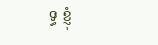ទ្ធ ខ្ញុំ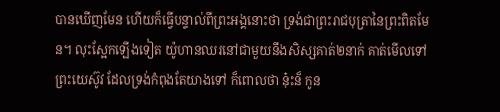បានឃើញមែន ហើយក៏ធ្វើបន្ទាល់ពីព្រះអង្គនោះថា ទ្រង់ជាព្រះរាជបុត្រានៃព្រះពិតមែន។ លុះស្អែកឡើងទៀត យ៉ូហានឈរនៅជាមួយនឹងសិស្សគាត់២នាក់ គាត់មើលទៅព្រះយេស៊ូវ ដែលទ្រង់កំពុងតែយាងទៅ ក៏ពោលថា នុ៎ះន៏ កូន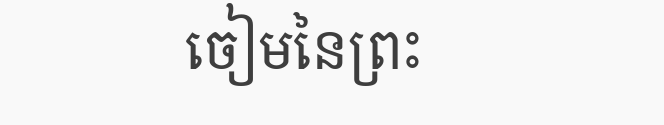ចៀមនៃព្រះ